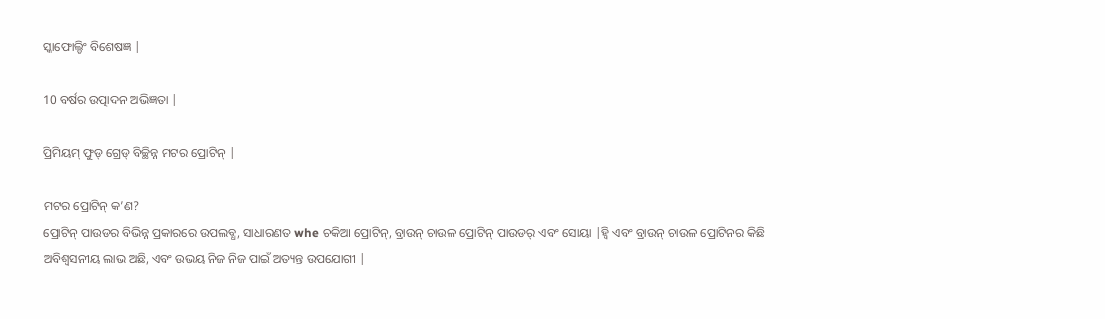ସ୍କାଫୋଲ୍ଡିଂ ବିଶେଷଜ୍ଞ |

10 ବର୍ଷର ଉତ୍ପାଦନ ଅଭିଜ୍ଞତା |

ପ୍ରିମିୟମ୍ ଫୁଡ୍ ଗ୍ରେଡ୍ ବିଚ୍ଛିନ୍ନ ମଟର ପ୍ରୋଟିନ୍ |

ମଟର ପ୍ରୋଟିନ୍ କ’ଣ?
ପ୍ରୋଟିନ୍ ପାଉଡର ବିଭିନ୍ନ ପ୍ରକାରରେ ଉପଲବ୍ଧ, ସାଧାରଣତ whe ଚକିଆ ପ୍ରୋଟିନ୍, ବ୍ରାଉନ୍ ଚାଉଳ ପ୍ରୋଟିନ୍ ପାଉଡର୍ ଏବଂ ସୋୟା |ହ୍ୱି ଏବଂ ବ୍ରାଉନ୍ ଚାଉଳ ପ୍ରୋଟିନର କିଛି ଅବିଶ୍ୱସନୀୟ ଲାଭ ଅଛି, ଏବଂ ଉଭୟ ନିଜ ନିଜ ପାଇଁ ଅତ୍ୟନ୍ତ ଉପଯୋଗୀ |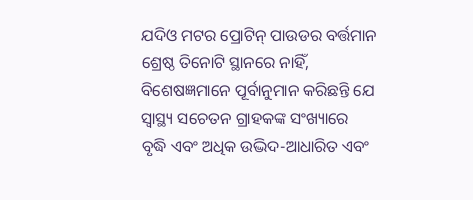ଯଦିଓ ମଟର ପ୍ରୋଟିନ୍ ପାଉଡର ବର୍ତ୍ତମାନ ଶ୍ରେଷ୍ଠ ତିନୋଟି ସ୍ଥାନରେ ନାହିଁ, ବିଶେଷଜ୍ଞମାନେ ପୂର୍ବାନୁମାନ କରିଛନ୍ତି ଯେ ସ୍ୱାସ୍ଥ୍ୟ ସଚେତନ ଗ୍ରାହକଙ୍କ ସଂଖ୍ୟାରେ ବୃଦ୍ଧି ଏବଂ ଅଧିକ ଉଦ୍ଭିଦ-ଆଧାରିତ ଏବଂ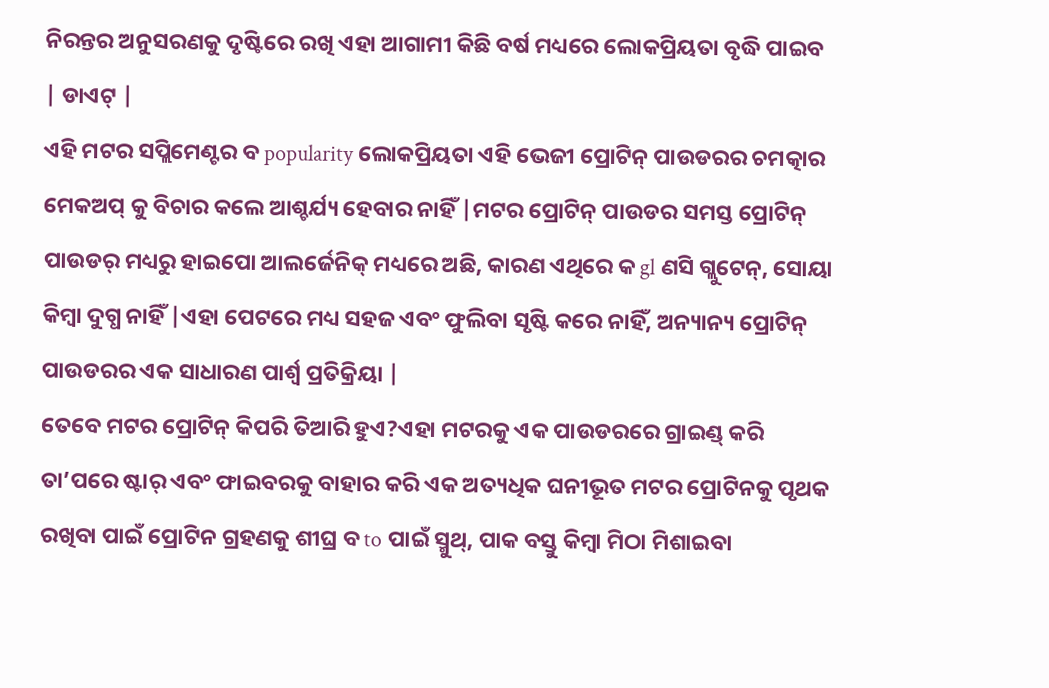ନିରନ୍ତର ଅନୁସରଣକୁ ଦୃଷ୍ଟିରେ ରଖି ଏହା ଆଗାମୀ କିଛି ବର୍ଷ ମଧ୍ୟରେ ଲୋକପ୍ରିୟତା ବୃଦ୍ଧି ପାଇବ | ଡାଏଟ୍ |
ଏହି ମଟର ସପ୍ଲିମେଣ୍ଟର ବ popularity ଲୋକପ୍ରିୟତା ଏହି ଭେଜୀ ପ୍ରୋଟିନ୍ ପାଉଡରର ଚମତ୍କାର ମେକଅପ୍ କୁ ବିଚାର କଲେ ଆଶ୍ଚର୍ଯ୍ୟ ହେବାର ନାହିଁ |ମଟର ପ୍ରୋଟିନ୍ ପାଉଡର ସମସ୍ତ ପ୍ରୋଟିନ୍ ପାଉଡର୍ ମଧ୍ୟରୁ ହାଇପୋ ଆଲର୍ଜେନିକ୍ ମଧ୍ୟରେ ଅଛି, କାରଣ ଏଥିରେ କ gl ଣସି ଗ୍ଲୁଟେନ୍, ସୋୟା କିମ୍ବା ଦୁଗ୍ଧ ନାହିଁ |ଏହା ପେଟରେ ମଧ୍ୟ ସହଜ ଏବଂ ଫୁଲିବା ସୃଷ୍ଟି କରେ ନାହିଁ, ଅନ୍ୟାନ୍ୟ ପ୍ରୋଟିନ୍ ପାଉଡରର ଏକ ସାଧାରଣ ପାର୍ଶ୍ୱ ପ୍ରତିକ୍ରିୟା |
ତେବେ ମଟର ପ୍ରୋଟିନ୍ କିପରି ତିଆରି ହୁଏ?ଏହା ମଟରକୁ ଏକ ପାଉଡରରେ ଗ୍ରାଇଣ୍ଡ୍ କରି ତା’ପରେ ଷ୍ଟାର୍ ଏବଂ ଫାଇବରକୁ ବାହାର କରି ଏକ ଅତ୍ୟଧିକ ଘନୀଭୂତ ମଟର ପ୍ରୋଟିନକୁ ପୃଥକ ରଖିବା ପାଇଁ ପ୍ରୋଟିନ ଗ୍ରହଣକୁ ଶୀଘ୍ର ବ to ପାଇଁ ସ୍ମୁଥ୍, ପାକ ବସ୍ତୁ କିମ୍ବା ମିଠା ମିଶାଇବା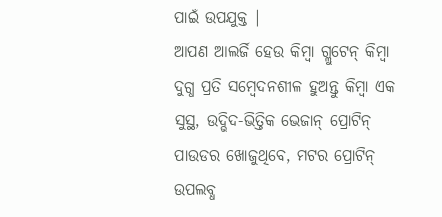ପାଇଁ ଉପଯୁକ୍ତ |
ଆପଣ ଆଲର୍ଜି ହେଉ କିମ୍ବା ଗ୍ଲୁଟେନ୍ କିମ୍ବା ଦୁଗ୍ଧ ପ୍ରତି ସମ୍ବେଦନଶୀଳ ହୁଅନ୍ତୁ କିମ୍ବା ଏକ ସୁସ୍ଥ, ଉଦ୍ଭିଦ-ଭିତ୍ତିକ ଭେଜାନ୍ ପ୍ରୋଟିନ୍ ପାଉଡର ଖୋଜୁଥିବେ, ମଟର ପ୍ରୋଟିନ୍ ଉପଲବ୍ଧ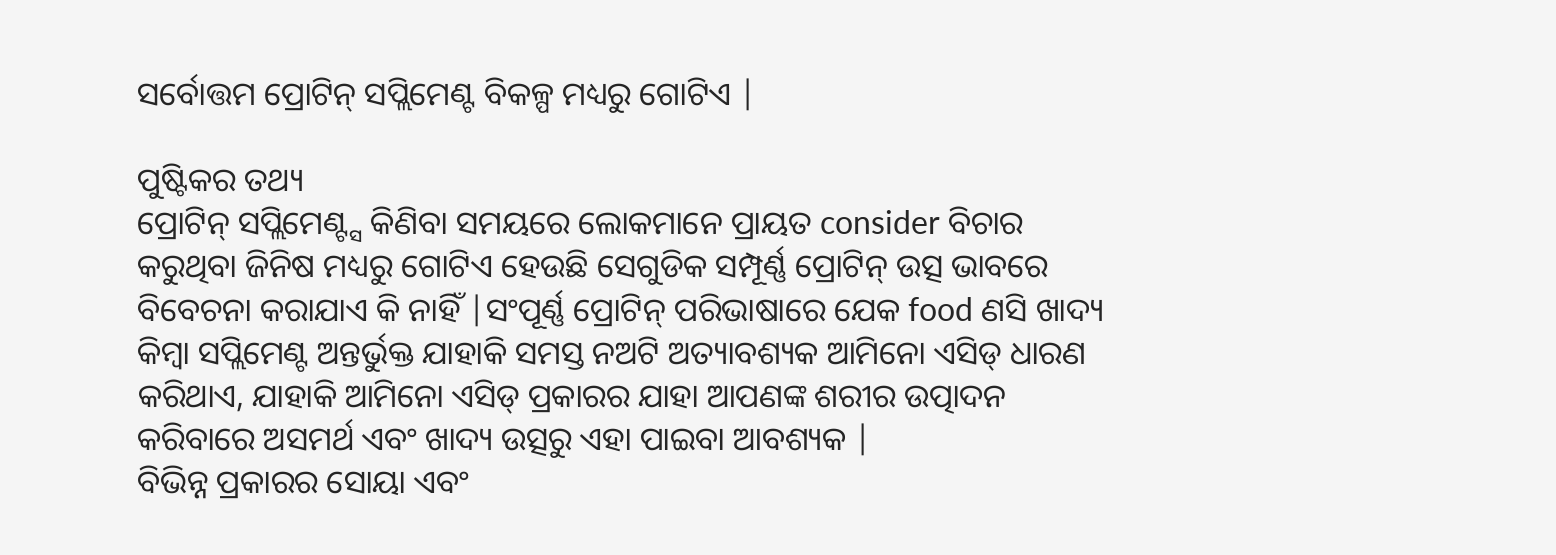ସର୍ବୋତ୍ତମ ପ୍ରୋଟିନ୍ ସପ୍ଲିମେଣ୍ଟ ବିକଳ୍ପ ମଧ୍ୟରୁ ଗୋଟିଏ |

ପୁଷ୍ଟିକର ତଥ୍ୟ
ପ୍ରୋଟିନ୍ ସପ୍ଲିମେଣ୍ଟ୍ସ କିଣିବା ସମୟରେ ଲୋକମାନେ ପ୍ରାୟତ consider ବିଚାର କରୁଥିବା ଜିନିଷ ମଧ୍ୟରୁ ଗୋଟିଏ ହେଉଛି ସେଗୁଡିକ ସମ୍ପୂର୍ଣ୍ଣ ପ୍ରୋଟିନ୍ ଉତ୍ସ ଭାବରେ ବିବେଚନା କରାଯାଏ କି ନାହିଁ |ସଂପୂର୍ଣ୍ଣ ପ୍ରୋଟିନ୍ ପରିଭାଷାରେ ଯେକ food ଣସି ଖାଦ୍ୟ କିମ୍ବା ସପ୍ଲିମେଣ୍ଟ ଅନ୍ତର୍ଭୁକ୍ତ ଯାହାକି ସମସ୍ତ ନଅଟି ଅତ୍ୟାବଶ୍ୟକ ଆମିନୋ ଏସିଡ୍ ଧାରଣ କରିଥାଏ, ଯାହାକି ଆମିନୋ ଏସିଡ୍ ପ୍ରକାରର ଯାହା ଆପଣଙ୍କ ଶରୀର ଉତ୍ପାଦନ କରିବାରେ ଅସମର୍ଥ ଏବଂ ଖାଦ୍ୟ ଉତ୍ସରୁ ଏହା ପାଇବା ଆବଶ୍ୟକ |
ବିଭିନ୍ନ ପ୍ରକାରର ସୋୟା ଏବଂ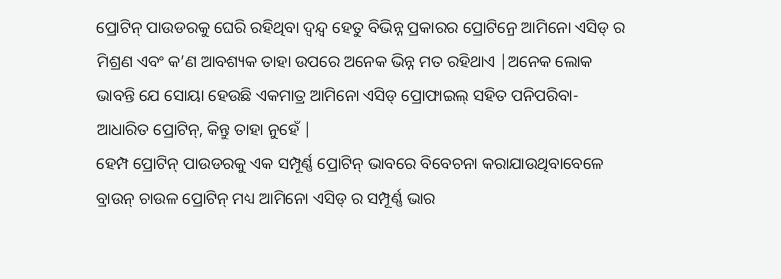ପ୍ରୋଟିନ୍ ପାଉଡରକୁ ଘେରି ରହିଥିବା ଦ୍ୱନ୍ଦ୍ୱ ହେତୁ ବିଭିନ୍ନ ପ୍ରକାରର ପ୍ରୋଟିନ୍ରେ ଆମିନୋ ଏସିଡ୍ ର ମିଶ୍ରଣ ଏବଂ କ’ଣ ଆବଶ୍ୟକ ତାହା ଉପରେ ଅନେକ ଭିନ୍ନ ମତ ରହିଥାଏ |ଅନେକ ଲୋକ ଭାବନ୍ତି ଯେ ସୋୟା ହେଉଛି ଏକମାତ୍ର ଆମିନୋ ଏସିଡ୍ ପ୍ରୋଫାଇଲ୍ ସହିତ ପନିପରିବା-ଆଧାରିତ ପ୍ରୋଟିନ୍, କିନ୍ତୁ ତାହା ନୁହେଁ |
ହେମ୍ପ ପ୍ରୋଟିନ୍ ପାଉଡରକୁ ଏକ ସମ୍ପୂର୍ଣ୍ଣ ପ୍ରୋଟିନ୍ ଭାବରେ ବିବେଚନା କରାଯାଉଥିବାବେଳେ ବ୍ରାଉନ୍ ଚାଉଳ ପ୍ରୋଟିନ୍ ମଧ୍ୟ ଆମିନୋ ଏସିଡ୍ ର ସମ୍ପୂର୍ଣ୍ଣ ଭାର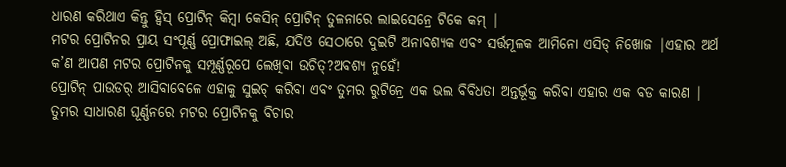ଧାରଣ କରିଥାଏ କିନ୍ତୁ ହ୍ୱିସ୍ ପ୍ରୋଟିନ୍ କିମ୍ବା କେସିନ୍ ପ୍ରୋଟିନ୍ ତୁଳନାରେ ଲାଇସେନ୍ରେ ଟିକେ କମ୍ |
ମଟର ପ୍ରୋଟିନର ପ୍ରାୟ ସଂପୂର୍ଣ୍ଣ ପ୍ରୋଫାଇଲ୍ ଅଛି, ଯଦିଓ ସେଠାରେ ଦୁଇଟି ଅନାବଶ୍ୟକ ଏବଂ ସର୍ତ୍ତମୂଳକ ଆମିନୋ ଏସିଡ୍ ନିଖୋଜ |ଏହାର ଅର୍ଥ କ’ଣ ଆପଣ ମଟର ପ୍ରୋଟିନକୁ ସମ୍ପୂର୍ଣ୍ଣରୂପେ ଲେଖିବା ଉଚିତ୍?ଅବଶ୍ୟ ନୁହେଁ!
ପ୍ରୋଟିନ୍ ପାଉଡର୍ ଆସିବାବେଳେ ଏହାକୁ ସୁଇଚ୍ କରିବା ଏବଂ ତୁମର ରୁଟିନ୍ରେ ଏକ ଭଲ ବିବିଧତା ଅନ୍ତର୍ଭୂକ୍ତ କରିବା ଏହାର ଏକ ବଡ କାରଣ |
ତୁମର ସାଧାରଣ ଘୂର୍ଣ୍ଣନରେ ମଟର ପ୍ରୋଟିନକୁ ବିଚାର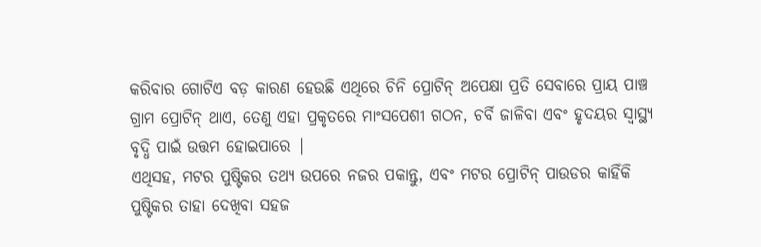କରିବାର ଗୋଟିଏ ବଡ଼ କାରଣ ହେଉଛି ଏଥିରେ ଚିନି ପ୍ରୋଟିନ୍ ଅପେକ୍ଷା ପ୍ରତି ସେବାରେ ପ୍ରାୟ ପାଞ୍ଚ ଗ୍ରାମ ପ୍ରୋଟିନ୍ ଥାଏ, ତେଣୁ ଏହା ପ୍ରକୃତରେ ମାଂସପେଶୀ ଗଠନ, ଚର୍ବି ଜାଳିବା ଏବଂ ହୃଦୟର ସ୍ୱାସ୍ଥ୍ୟ ବୃଦ୍ଧି ପାଇଁ ଉତ୍ତମ ହୋଇପାରେ |
ଏଥିସହ, ମଟର ପୁଷ୍ଟିକର ତଥ୍ୟ ଉପରେ ନଜର ପକାନ୍ତୁ, ଏବଂ ମଟର ପ୍ରୋଟିନ୍ ପାଉଡର କାହିଁକି ପୁଷ୍ଟିକର ତାହା ଦେଖିବା ସହଜ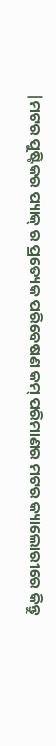|ମଟର ପୁଷ୍ଟିକର ପ୍ୟାକ୍ ର ପ୍ରତ୍ୟେକ ପରିବେଷଣ କମ୍ ପରିମାଣର ମଟର କ୍ୟାଲୋରୀରେ କିନ୍ତୁ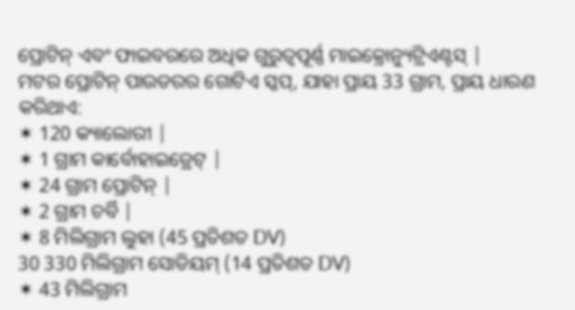ପ୍ରୋଟିନ୍ ଏବଂ ଫାଇବରରେ ଅଧିକ ଗୁରୁତ୍ୱପୂର୍ଣ୍ଣ ମାଇକ୍ରୋନ୍ୟୁଟ୍ରିଏଣ୍ଟସ୍ |
ମଟର ପ୍ରୋଟିନ୍ ପାଉଡରର ଗୋଟିଏ ସ୍କପ୍, ଯାହା ପ୍ରାୟ 33 ଗ୍ରାମ, ପ୍ରାୟ ଧାରଣ କରିଥାଏ:
✶ 120 କ୍ୟାଲୋରୀ |
✶ 1 ଗ୍ରାମ କାର୍ବୋହାଇଡ୍ରେଟ୍ |
✶ 24 ଗ୍ରାମ ପ୍ରୋଟିନ୍ |
✶ 2 ଗ୍ରାମ ଚର୍ବି |
✶ 8 ମିଲିଗ୍ରାମ ଲୁହା (45 ପ୍ରତିଶତ DV)
30 330 ମିଲିଗ୍ରାମ ସୋଡିୟମ୍ (14 ପ୍ରତିଶତ DV)
✶ 43 ମିଲିଗ୍ରାମ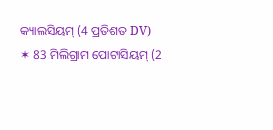କ୍ୟାଲସିୟମ୍ (4 ପ୍ରତିଶତ DV)
✶ 83 ମିଲିଗ୍ରାମ ପୋଟାସିୟମ୍ (2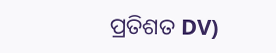ପ୍ରତିଶତ DV)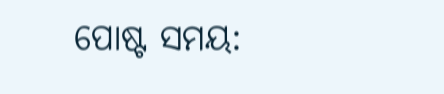ପୋଷ୍ଟ ସମୟ: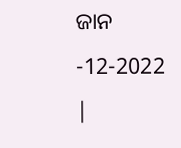ଜାନ -12-2022 |